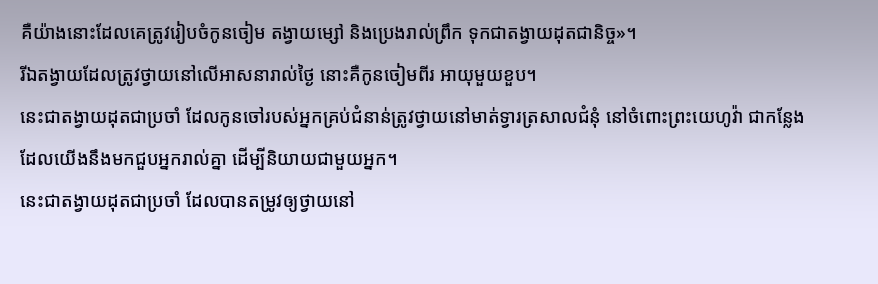គឺយ៉ាងនោះដែលគេត្រូវរៀបចំកូនចៀម តង្វាយម្សៅ និងប្រេងរាល់ព្រឹក ទុកជាតង្វាយដុតជានិច្ច»។
រីឯតង្វាយដែលត្រូវថ្វាយនៅលើអាសនារាល់ថ្ងៃ នោះគឺកូនចៀមពីរ អាយុមួយខួប។
នេះជាតង្វាយដុតជាប្រចាំ ដែលកូនចៅរបស់អ្នកគ្រប់ជំនាន់ត្រូវថ្វាយនៅមាត់ទ្វារត្រសាលជំនុំ នៅចំពោះព្រះយេហូវ៉ា ជាកន្លែងដែលយើងនឹងមកជួបអ្នករាល់គ្នា ដើម្បីនិយាយជាមួយអ្នក។
នេះជាតង្វាយដុតជាប្រចាំ ដែលបានតម្រូវឲ្យថ្វាយនៅ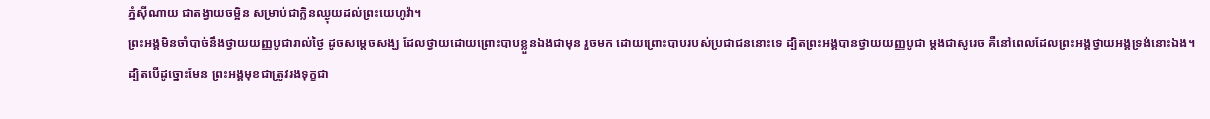ភ្នំស៊ីណាយ ជាតង្វាយចម្អិន សម្រាប់ជាក្លិនឈ្ងុយដល់ព្រះយេហូវ៉ា។
ព្រះអង្គមិនចាំបាច់នឹងថ្វាយយញ្ញបូជារាល់ថ្ងៃ ដូចសម្តេចសង្ឃ ដែលថ្វាយដោយព្រោះបាបខ្លួនឯងជាមុន រួចមក ដោយព្រោះបាបរបស់ប្រជាជននោះទេ ដ្បិតព្រះអង្គបានថ្វាយយញ្ញបូជា ម្ដងជាសូរេច គឺនៅពេលដែលព្រះអង្គថ្វាយអង្គទ្រង់នោះឯង។
ដ្បិតបើដូច្នោះមែន ព្រះអង្គមុខជាត្រូវរងទុក្ខជា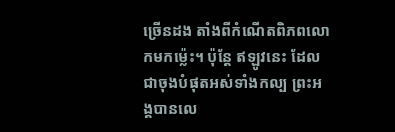ច្រើនដង តាំងពីកំណើតពិភពលោកមកម្ល៉េះ។ ប៉ុន្ដែ ឥឡូវនេះ ដែលជាចុងបំផុតអស់ទាំងកល្ប ព្រះអង្គបានលេ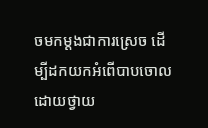ចមកម្ដងជាការស្រេច ដើម្បីដកយកអំពើបាបចោល ដោយថ្វាយ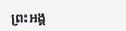ព្រះអង្គ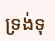ទ្រង់ទុ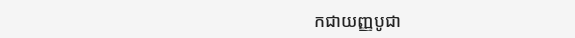កជាយញ្ញបូជា